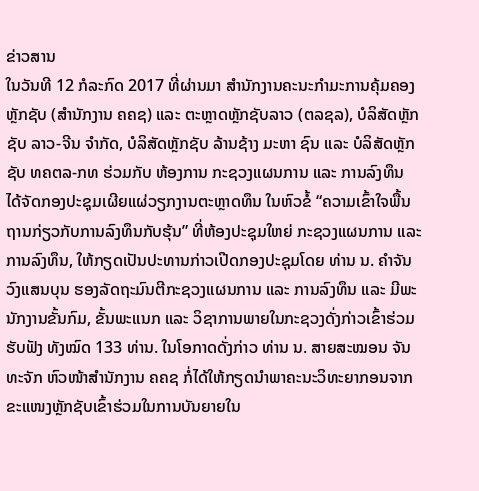ຂ່າວສານ
ໃນວັນທີ 12 ກໍລະກົດ 2017 ທີ່ຜ່ານມາ ສໍານັກງານຄະນະກໍາມະການຄຸ້ມຄອງຫຼັກຊັບ (ສຳນັກງານ ຄຄຊ) ແລະ ຕະຫຼາດຫຼັກຊັບລາວ (ຕລຊລ), ບໍລິສັດຫຼັກຊັບ ລາວ-ຈີນ ຈຳກັດ, ບໍລິສັດຫຼັກຊັບ ລ້ານຊ້າງ ມະຫາ ຊົນ ແລະ ບໍລິສັດຫຼັກຊັບ ທຄຕລ-ກທ ຮ່ວມກັບ ຫ້ອງການ ກະຊວງແຜນການ ແລະ ການລົງທຶນ ໄດ້ຈັດກອງປະຊຸມເຜີຍແຜ່ວຽກງານຕະຫຼາດທຶນ ໃນຫົວຂໍ້ “ຄວາມເຂົ້າໃຈພື້ນຖານກ່ຽວກັບການລົງທຶນກັບຮຸ້ນ” ທີ່ຫ້ອງປະຊຸມໃຫຍ່ ກະຊວງແຜນການ ແລະ ການລົງທຶນ, ໃຫ້ກຽດເປັນປະທານກ່າວເປີດກອງປະຊຸມໂດຍ ທ່ານ ນ. ຄໍາຈັນ ວົງແສນບຸນ ຮອງລັດຖະມົນຕີກະຊວງແຜນການ ແລະ ການລົງທຶນ ແລະ ມີພະນັກງານຂັ້ນກົມ, ຂັ້ນພະແນກ ແລະ ວິຊາການພາຍໃນກະຊວງດັ່ງກ່າວເຂົ້າຮ່ວມຮັບຟັງ ທັງໝົດ 133 ທ່ານ. ໃນໂອກາດດັ່ງກ່າວ ທ່ານ ນ. ສາຍສະໝອນ ຈັນທະຈັກ ຫົວໜ້າສຳນັກງານ ຄຄຊ ກໍ່ໄດ້ໃຫ້ກຽດນຳພາຄະນະວິທະຍາກອນຈາກຂະແໜງຫຼັກຊັບເຂົ້າຮ່ວມໃນການບັນຍາຍໃນ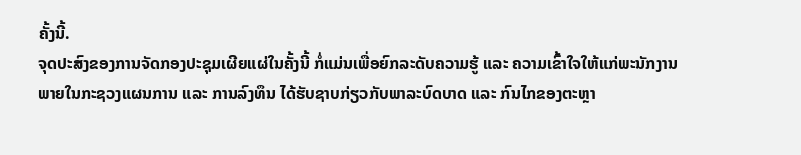ຄັ້ງນີ້.
ຈຸດປະສົງຂອງການຈັດກອງປະຊຸມເຜີຍແຜ່ໃນຄັ້ງນີ້ ກໍ່ແມ່ນເພື່ອຍົກລະດັບຄວາມຮູ້ ແລະ ຄວາມເຂົ້າໃຈໃຫ້ແກ່ພະນັກງານພາຍໃນກະຊວງແຜນການ ແລະ ການລົງທຶນ ໄດ້ຮັບຊາບກ່ຽວກັບພາລະບົດບາດ ແລະ ກົນໄກຂອງຕະຫຼາ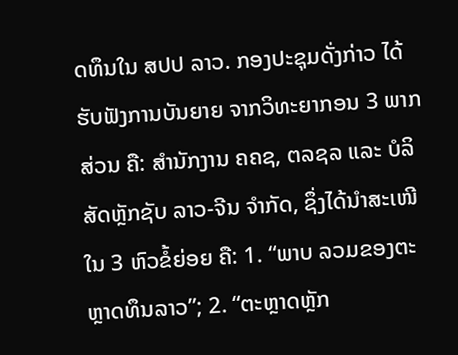ດທຶນໃນ ສປປ ລາວ. ກອງປະຊຸມດັ່ງກ່າວ ໄດ້ຮັບຟັງການບັນຍາຍ ຈາກວິທະຍາກອນ 3 ພາກສ່ວນ ຄື: ສຳນັກງານ ຄຄຊ, ຕລຊລ ແລະ ບໍລິສັດຫຼັກຊັບ ລາວ-ຈີນ ຈຳກັດ, ຊຶ່ງໄດ້ນຳສະເໜີໃນ 3 ຫົວຂໍ້ຍ່ອຍ ຄື: 1. “ພາບ ລວມຂອງຕະຫຼາດທຶນລາວ”; 2. “ຕະຫຼາດຫຼັກ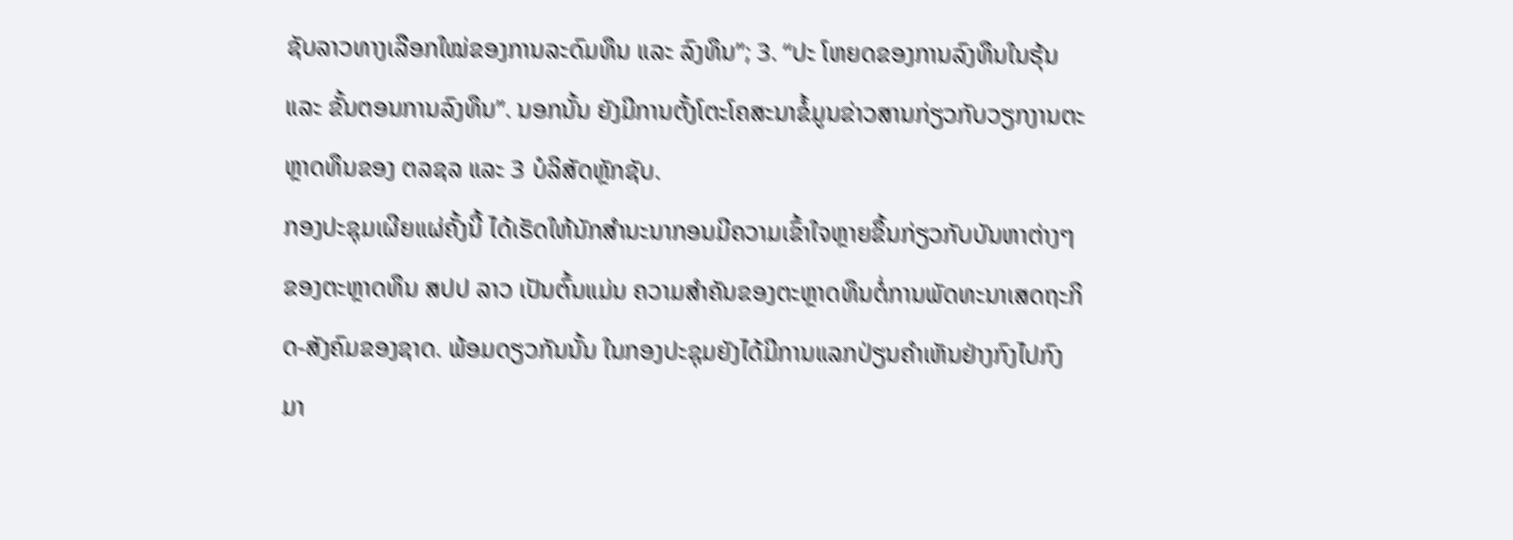ຊັບລາວທາງເລືອກໃໝ່ຂອງການລະດົມທຶນ ແລະ ລົງທຶນ”; 3. “ປະ ໂຫຍດຂອງການລົງທຶນໃນຮຸ້ນ ແລະ ຂັ້ນຕອນການລົງທຶນ”. ນອກນັ້ນ ຍັງມີການຕັ້ງໂຕະໂຄສະນາຂໍ້ມູນຂ່າວສານກ່ຽວກັບວຽກງານຕະຫຼາດທຶນຂອງ ຕລຊລ ແລະ 3 ບໍລິສັດຫຼັກຊັບ.
ກອງປະຊຸມເຜີຍແຜ່ຄັ້ງນີ້ ໄດ້ເຮັດໃຫ້ນັກສຳນະນາກອນມີຄວາມເຂົ້າໃຈຫຼາຍຂຶ້ນກ່ຽວກັບບັນຫາຕ່າງໆຂອງຕະຫຼາດທຶນ ສປປ ລາວ ເປັນຕົ້ນແມ່ນ ຄວາມສຳຄັນຂອງຕະຫຼາດທຶນຕໍ່ການພັດທະນາເສດຖະກິດ-ສັງຄົມຂອງຊາດ. ພ້ອມດຽວກັນນັ້ນ ໃນກອງປະຊຸມຍັງໄດ້ມີການແລກປ່ຽນຄຳເຫັນຢ່າງກົງໄປກົງມາ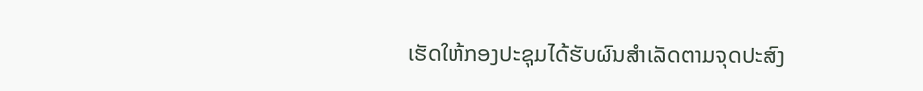ເຮັດໃຫ້ກອງປະຊຸມໄດ້ຮັບຜົນສຳເລັດຕາມຈຸດປະສົງ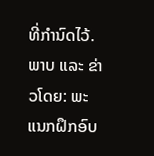ທີ່ກຳນົດໄວ້.
ພາບ ແລະ ຂ່າວໂດຍ: ພະແນກຝຶກອົບ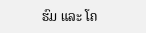ຮົມ ແລະ ໂຄ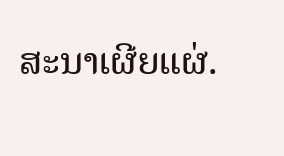ສະນາເຜີຍແຜ່.